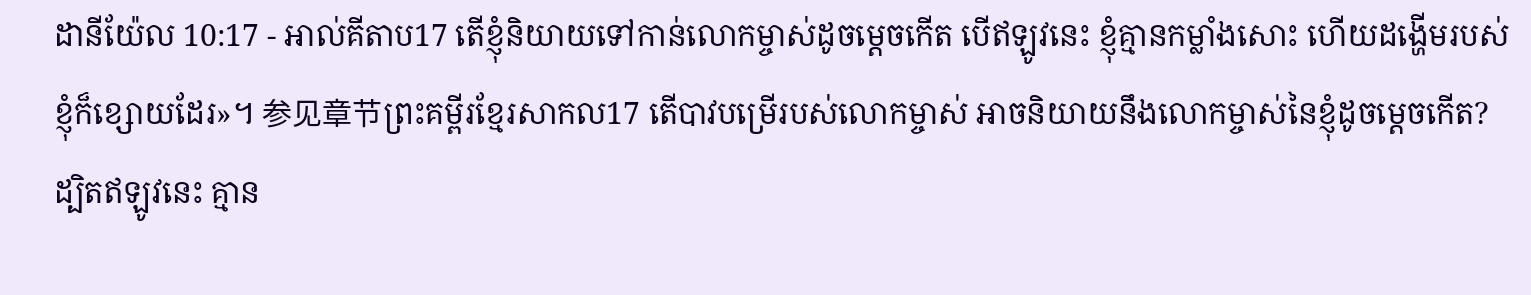ដានីយ៉ែល 10:17 - អាល់គីតាប17 តើខ្ញុំនិយាយទៅកាន់លោកម្ចាស់ដូចម្ដេចកើត បើឥឡូវនេះ ខ្ញុំគ្មានកម្លាំងសោះ ហើយដង្ហើមរបស់ខ្ញុំក៏ខ្សោយដែរ»។ 参见章节ព្រះគម្ពីរខ្មែរសាកល17 តើបាវបម្រើរបស់លោកម្ចាស់ អាចនិយាយនឹងលោកម្ចាស់នៃខ្ញុំដូចម្ដេចកើត? ដ្បិតឥឡូវនេះ គ្មាន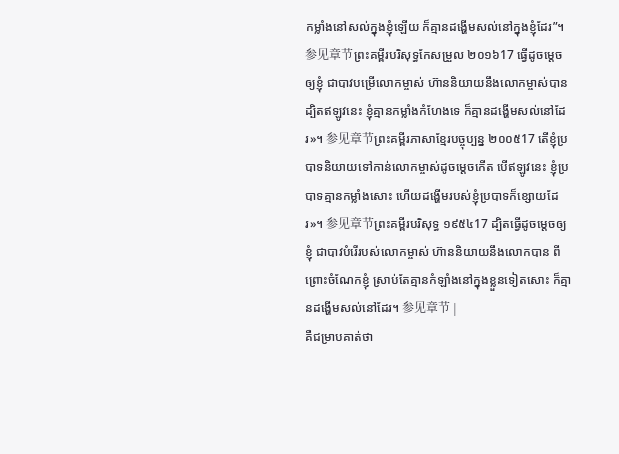កម្លាំងនៅសល់ក្នុងខ្ញុំឡើយ ក៏គ្មានដង្ហើមសល់នៅក្នុងខ្ញុំដែរ”។ 参见章节ព្រះគម្ពីរបរិសុទ្ធកែសម្រួល ២០១៦17 ធ្វើដូចម្តេចឲ្យខ្ញុំ ជាបាវបម្រើលោកម្ចាស់ ហ៊ាននិយាយនឹងលោកម្ចាស់បាន ដ្បិតឥឡូវនេះ ខ្ញុំគ្មានកម្លាំងកំហែងទេ ក៏គ្មានដង្ហើមសល់នៅដែរ»។ 参见章节ព្រះគម្ពីរភាសាខ្មែរបច្ចុប្បន្ន ២០០៥17 តើខ្ញុំប្របាទនិយាយទៅកាន់លោកម្ចាស់ដូចម្ដេចកើត បើឥឡូវនេះ ខ្ញុំប្របាទគ្មានកម្លាំងសោះ ហើយដង្ហើមរបស់ខ្ញុំប្របាទក៏ខ្សោយដែរ»។ 参见章节ព្រះគម្ពីរបរិសុទ្ធ ១៩៥៤17 ដ្បិតធ្វើដូចម្តេចឲ្យខ្ញុំ ជាបាវបំរើរបស់លោកម្ចាស់ ហ៊ាននិយាយនឹងលោកបាន ពីព្រោះចំណែកខ្ញុំ ស្រាប់តែគ្មានកំឡាំងនៅក្នុងខ្លួនទៀតសោះ ក៏គ្មានដង្ហើមសល់នៅដែរ។ 参见章节 |
គឺជម្រាបគាត់ថា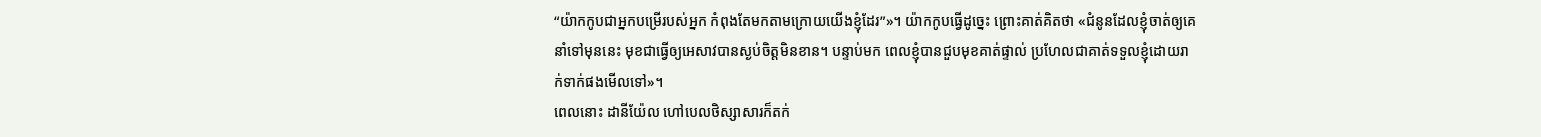“យ៉ាកកូបជាអ្នកបម្រើរបស់អ្នក កំពុងតែមកតាមក្រោយយើងខ្ញុំដែរ”»។ យ៉ាកកូបធ្វើដូច្នេះ ព្រោះគាត់គិតថា «ជំនូនដែលខ្ញុំចាត់ឲ្យគេនាំទៅមុននេះ មុខជាធ្វើឲ្យអេសាវបានស្ងប់ចិត្តមិនខាន។ បន្ទាប់មក ពេលខ្ញុំបានជួបមុខគាត់ផ្ទាល់ ប្រហែលជាគាត់ទទួលខ្ញុំដោយរាក់ទាក់ផងមើលទៅ»។
ពេលនោះ ដានីយ៉ែល ហៅបេលថិស្សាសារក៏តក់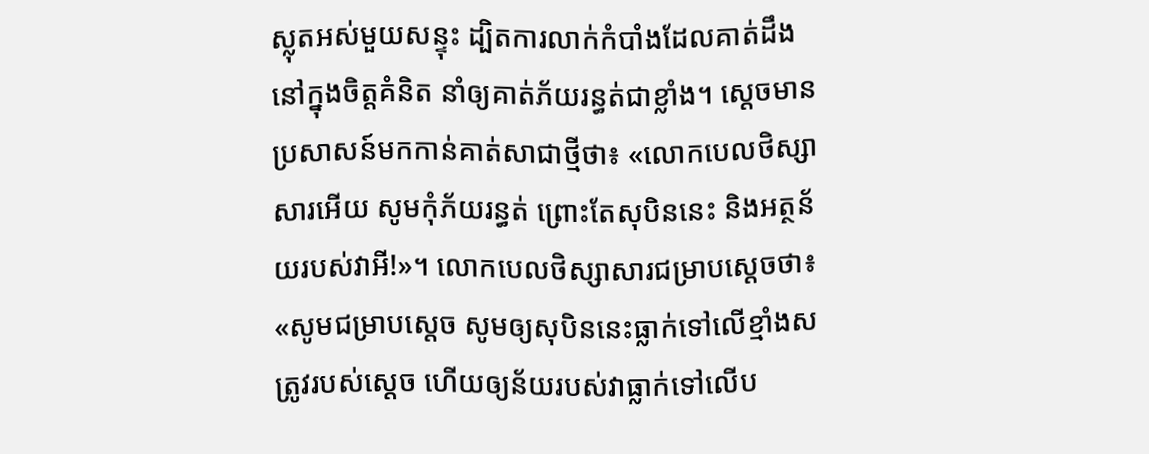ស្លុតអស់មួយសន្ទុះ ដ្បិតការលាក់កំបាំងដែលគាត់ដឹងនៅក្នុងចិត្តគំនិត នាំឲ្យគាត់ភ័យរន្ធត់ជាខ្លាំង។ ស្តេចមានប្រសាសន៍មកកាន់គាត់សាជាថ្មីថា៖ «លោកបេលថិស្សាសារអើយ សូមកុំភ័យរន្ធត់ ព្រោះតែសុបិននេះ និងអត្ថន័យរបស់វាអី!»។ លោកបេលថិស្សាសារជម្រាបស្ដេចថា៖ «សូមជម្រាបស្តេច សូមឲ្យសុបិននេះធ្លាក់ទៅលើខ្មាំងសត្រូវរបស់ស្តេច ហើយឲ្យន័យរបស់វាធ្លាក់ទៅលើប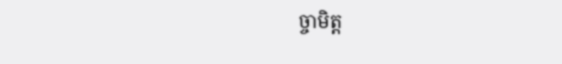ច្ចាមិត្ត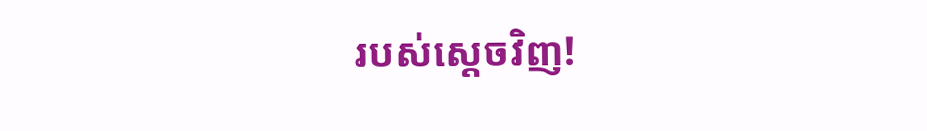របស់ស្តេចវិញ!